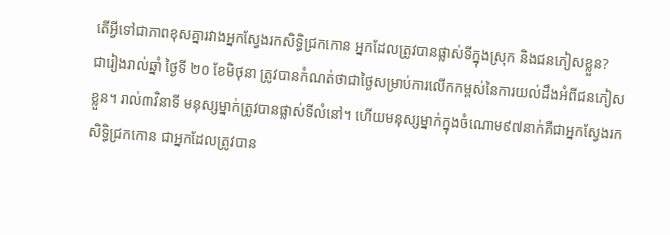តើអ្វីទៅជាភាពខុសគ្នារវាងអ្នកស្វែងរកសិទ្ធិជ្រកកោន អ្នកដែលត្រូវបានផ្លាស់ទីក្នុងស្រុក និងជនភៀសខ្លួន?
ជារៀងរាល់ឆ្នាំ ថ្ងៃទី ២០ ខែមិថុនា ត្រូវបានកំណត់ថាជាថ្ងៃសម្រាប់ការលើកកម្ពស់នៃការយល់ដឹងអំពីជនភៀសខ្លួន។ រាល់៣វិនាទី មនុស្សម្នាក់ត្រូវបានផ្លាស់ទីលំនៅ។ ហើយមនុស្សម្នាក់ក្នុងចំណោម៩៧នាក់គឺជាអ្នកស្វែងរកសិទ្ធិជ្រកកោន ជាអ្នកដែលត្រូវបាន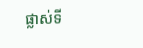ផ្លាស់ទី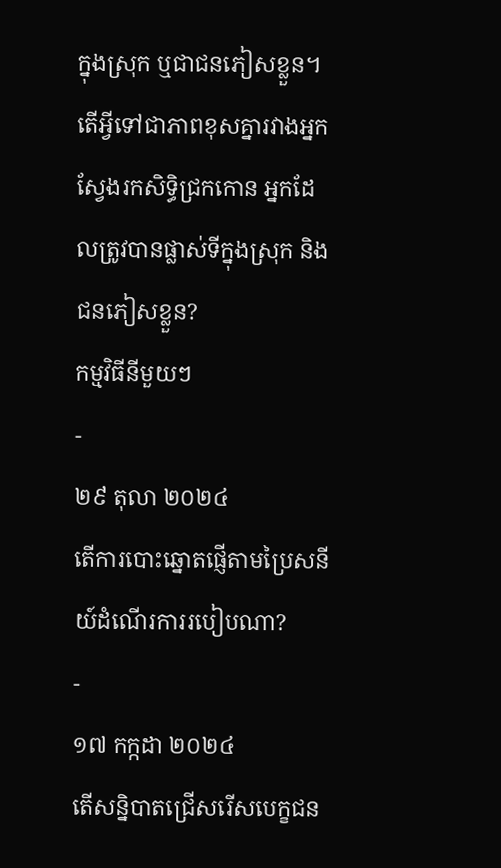ក្នុងស្រុក ឬជាជនភៀសខ្លួន។ តើអ្វីទៅជាភាពខុសគ្នារវាងអ្នកស្វែងរកសិទ្ធិជ្រកកោន អ្នកដែលត្រូវបានផ្លាស់ទីក្នុងស្រុក និងជនភៀសខ្លួន?
កម្មវិធីនីមួយៗ
-
២៩ តុលា ២០២៤
តើការបោះឆ្នោតផ្ញើតាមប្រៃសនីយ៍ដំណើរការរបៀបណា?
-
១៧ កក្កដា ២០២៤
តើសន្និបាតជ្រើសរើសបេក្ខជន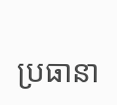ប្រធានា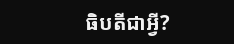ធិបតីជាអ្វី?